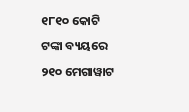୧୮୧୦ କୋଟି ଟଙ୍କା ବ୍ୟୟରେ ୨୧୦ ମେଗାୱାଟ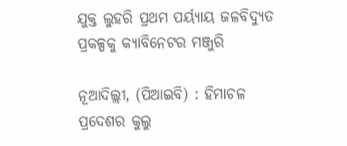ଯୁକ୍ତ ଲୁହରି ପ୍ରଥମ ପର୍ୟ୍ୟାୟ ଜଳବିଦ୍ୟୁତ ପ୍ରକଳ୍ପକୁ କ୍ୟାବିନେଟର ମଞ୍ଜୁରି

ନୂଆଦିଲ୍ଲୀ, (ପିଆଇବି) : ହିମାଚଳ ପ୍ରଦେଶର କୁଲୁ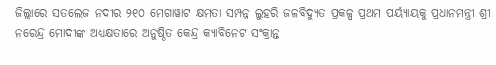ଜିଲ୍ଲାରେ ସତଲେଜ ନଦୀର ୨୧୦ ମେଗାୱାଟ କ୍ଷମତା ସମ୍ପନ୍ନ ଲୁହରି ଜଳବିଦ୍ୟୁତ ପ୍ରକଳ୍ପ ପ୍ରଥମ ପର୍ୟ୍ୟାୟକୁ ପ୍ରଧାନମନ୍ତ୍ରୀ ଶ୍ରୀ ନରେନ୍ଦ୍ର ମୋଦୀଙ୍କ ଅଧ୍ୟକ୍ଷତାରେ ଅନୁଷ୍ଠିତ କେନ୍ଦ୍ର କ୍ୟାବିନେଟ ସଂକ୍ରାନ୍ତ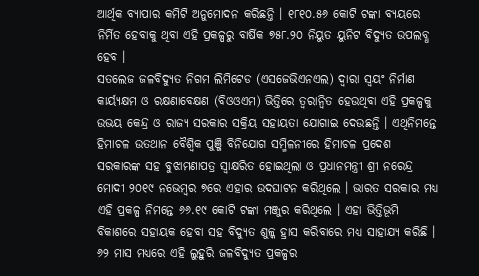ଆର୍ଥିକ ବ୍ୟାପାର କମିଟି ଅନୁମୋଦନ କରିଛନ୍ତି । ୧୮୧୦.୫୬ କୋଟି ଟଙ୍କା ବ୍ୟୟରେ ନିର୍ମିତ ହେବାକୁ ଥିବା ଏହି ପ୍ରକଳ୍ପରୁ ବାର୍ଷିକ ୭୫୮.୨୦ ନିୟୁତ ୟୁନିଟ ବିଦ୍ୟୁତ ଉପଲବ୍ଧ ହେବ ।
ସତଲେଜ ଜଳବିଦ୍ୟୁତ ନିଗମ ଲିମିଟେଡ (ଏସଜେଭିଏନଏଲ) ଦ୍ଵାରା ସ୍ଵୟଂ ନିର୍ମାଣ କାର୍ୟ୍ୟକ୍ଷମ ଓ ରକ୍ଷଣାବେକ୍ଷଣ (ବିଓଓଏମ) ଭିତ୍ତିରେ ତ୍ୱରାନ୍ୱିତ ହେଉଥିବା ଏହି ପ୍ରକଳ୍ପକୁ ଉଭୟ କେନ୍ଦ୍ର ଓ ରାଜ୍ୟ ସରକାର ସକ୍ରିୟ ସହାୟତା ଯୋଗାଇ ଦେଉଛନ୍ତି । ଏଥିନିମନ୍ତେ ହିମାଚଳ ଉତଥାନ ବୈଶ୍ଵିକ ପୁଞ୍ଜି ବିନିଯୋଗ ସମ୍ମିଳନୀରେ ହିମାଚଳ ପ୍ରଦେଶ ସରକାରଙ୍କ ସହ ବୁଝାମଣାପତ୍ର ସ୍ଵାକ୍ଷରିତ ହୋଇଥିଲା ଓ ପ୍ରଧାନମନ୍ତ୍ରୀ ଶ୍ରୀ ନରେନ୍ଦ୍ର ମୋଦୀ ୨୦୧୯ ନଭେମ୍ବର ୭ରେ ଏହାର ଉଦଘାଟନ କରିଥିଲେ । ଭାରତ ସରକାର ମଧ୍ୟ ଏହି ପ୍ରକଳ୍ପ ନିମନ୍ତେ ୬୬.୧୯ କୋଟି ଟଙ୍କା ମଞ୍ଜୁର କରିଥିଲେ । ଏହା ଭିତ୍ତିଭୂମି ବିକାଶରେ ସହାୟକ ହେବା ସହ ବିଦ୍ୟୁତ ଶୁଳ୍କ ହ୍ରାସ କରିବାରେ ମଧ୍ୟ ସାହାଯ୍ୟ କରିଛି ।
୬୨ ମାସ ମଧ୍ୟରେ ଏହି ଲୁହୁରି ଜଳବିଦ୍ୟୁତ ପ୍ରକଳ୍ପର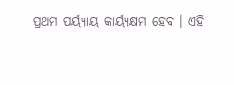ପ୍ରଥମ ପର୍ୟ୍ୟାୟ କାର୍ୟ୍ୟକ୍ଷମ ହେବ । ଏହି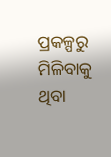ପ୍ରକଳ୍ପରୁ ମିଳିବାକୁ ଥିବା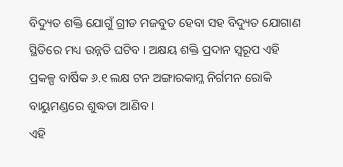ବିଦ୍ୟୁତ ଶକ୍ତି ଯୋଗୁଁ ଗ୍ରୀଡ ମଜବୁତ ହେବା ସହ ବିଦ୍ୟୁତ ଯୋଗାଣ ସ୍ଥିତିରେ ମଧ୍ୟ ଉନ୍ନତି ଘଟିବ । ଅକ୍ଷୟ ଶକ୍ତି ପ୍ରଦାନ ସ୍ୱରୂପ ଏହି ପ୍ରକଳ୍ପ ବାର୍ଷିକ ୬.୧ ଲକ୍ଷ ଟନ ଅଙ୍ଗାରକାମ୍ଳ ନିର୍ଗମନ ରୋକି ବାୟୁମଣ୍ଡରେ ଶୁଦ୍ଧତା ଆଣିବ ।
ଏହି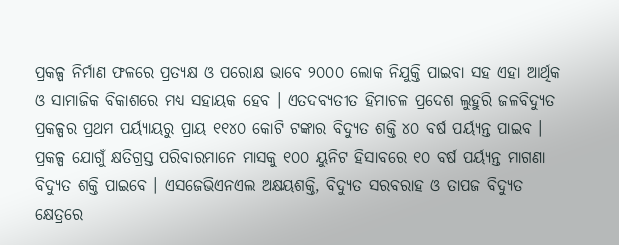ପ୍ରକଳ୍ପ ନିର୍ମାଣ ଫଳରେ ପ୍ରତ୍ୟକ୍ଷ ଓ ପରୋକ୍ଷ ଭାବେ ୨୦୦୦ ଲୋକ ନିଯୁକ୍ତି ପାଇବା ସହ ଏହା ଆର୍ଥିକ ଓ ସାମାଜିକ ବିକାଶରେ ମଧ୍ୟ ସହାୟକ ହେବ । ଏତଦବ୍ୟତୀତ ହିମାଚଳ ପ୍ରଦେଶ ଲୁହୁରି ଜଳବିଦ୍ୟୁତ ପ୍ରକଳ୍ପର ପ୍ରଥମ ପର୍ୟ୍ୟାୟରୁ ପ୍ରାୟ ୧୧୪୦ କୋଟି ଟଙ୍କାର ବିଦ୍ୟୁତ ଶକ୍ତି ୪୦ ବର୍ଷ ପର୍ୟ୍ୟନ୍ତ ପାଇବ । ପ୍ରକଳ୍ପ ଯୋଗୁଁ କ୍ଷତିଗ୍ରସ୍ତ ପରିବାରମାନେ ମାସକୁ ୧୦୦ ୟୁନିଟ ହିସାବରେ ୧୦ ବର୍ଷ ପର୍ୟ୍ୟନ୍ତ ମାଗଣା ବିଦ୍ୟୁତ ଶକ୍ତି ପାଇବେ । ଏସଜେଭିଏନଏଲ ଅକ୍ଷୟଶକ୍ତି, ବିଦ୍ୟୁତ ସରବରାହ ଓ ତାପଜ ବିଦ୍ୟୁତ କ୍ଷେତ୍ରରେ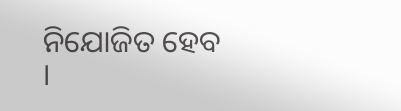ନିଯୋଜିତ ହେବ ।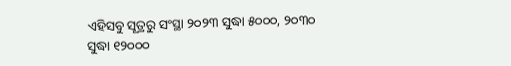ଏହିସବୁ ସୂତ୍ରରୁ ସଂସ୍ଥା ୨୦୨୩ ସୁଦ୍ଧା ୫୦୦୦, ୨୦୩୦ ସୁଦ୍ଧା ୧୨୦୦୦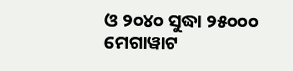ଓ ୨୦୪୦ ସୁଦ୍ଧା ୨୫୦୦୦ ମେଗାୱାଟ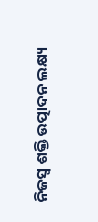ନିଜସ୍ୱ ଶକ୍ତି ଉତ୍ପାଦନ ଲକ୍ଷ୍ୟ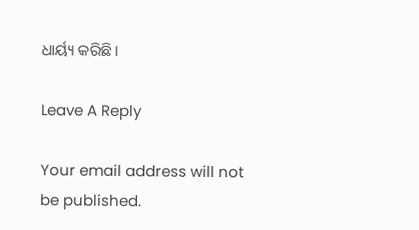ଧାର୍ୟ୍ୟ କରିଛି ।

Leave A Reply

Your email address will not be published.